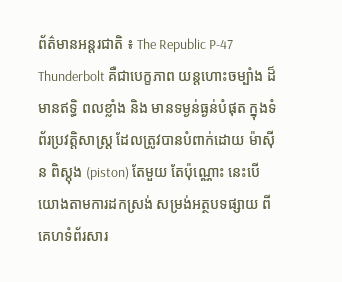ព័ត៌មានអន្តរជាតិ ៖ The Republic P-47 Thunderbolt គឺជាបេក្ខភាព យន្តហោះចម្បាំង ដ៏មានឥទ្ធិ ពលខ្លាំង និង មានទម្ងន់ធ្ងន់បំផុត ក្នុងទំព័រប្រវត្តិសាស្រ្ត ដែលត្រូវបានបំពាក់ដោយ ម៉ាស៊ីន ពិស្តុង (piston) តែមួយ តែប៉ុណ្ណោះ នេះបើយោងតាមការដកស្រង់ សម្រង់អត្ថបទផ្សាយ ពីគេហទំព័រសារ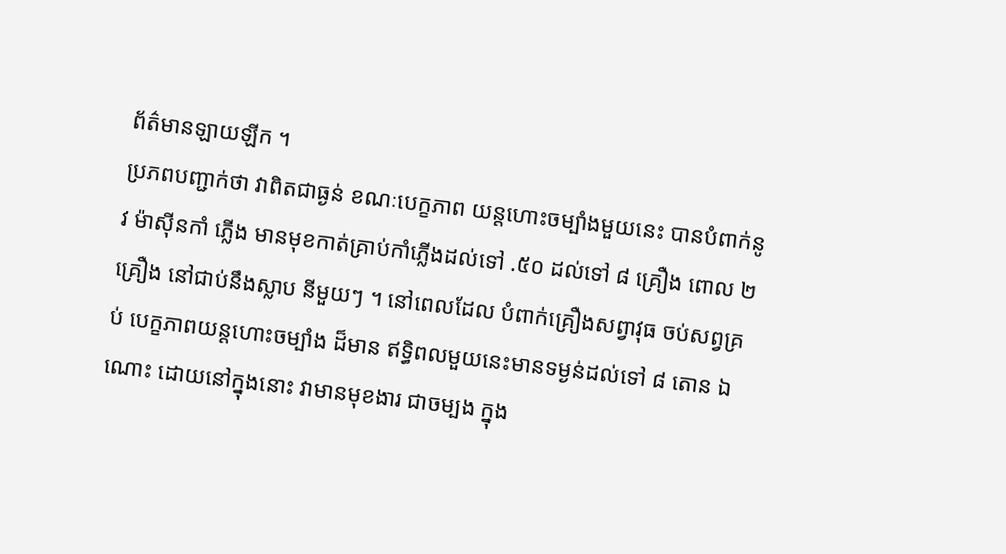ព័ត៌មានឡាយឡីក ។
ប្រភពបញ្ជាក់ថា វាពិតជាធ្ងន់ ខណៈបេក្ខភាព យន្តហោះចម្បាំងមួយនេះ បានបំពាក់នូវ ម៉ាស៊ីនកាំ ភ្លើង មានមុខកាត់គ្រាប់កាំភ្លើងដល់ទៅ .៥០ ដល់ទៅ ៨ គ្រឿង ពោល ២ គ្រឿង នៅជាប់នឹងស្លាប នីមួយៗ ។ នៅពេលដែល បំពាក់គ្រឿងសព្វាវុធ ចប់សព្វគ្រប់ បេក្ខភាពយន្តហោះចម្បាំង ដ៏មាន ឥទ្ធិពលមួយនេះមានទម្ងន់ដល់ទៅ ៨ តោន ឯណោះ ដោយនៅក្នុងនោះ វាមានមុខងារ ជាចម្បង ក្នុង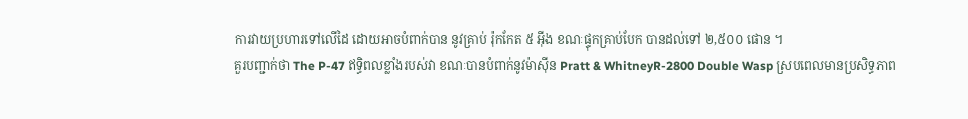ការវាយប្រហារទៅលើដៃ ដោយអាចបំពាក់បាន នូវគ្រាប់ រ៉ុកកែត ៥ អ៊ីង ខណៈផ្ទុកគ្រាប់បែក បានដល់ទៅ ២,៥០០ ផោន ។
គួរបញ្ជាក់ថា The P-47 ឥទ្ធិពលខ្លាំងរបស់វា ខណៈបានបំពាក់នូវម៉ាស៊ីន Pratt & WhitneyR-2800 Double Wasp ស្របពេលមានប្រសិទ្ធភាព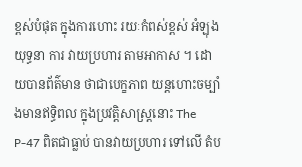ខ្ពស់បំផុត ក្នុងការហោះ រយៈកំពស់ខ្ពស់ អំឡុងយុទ្ធនា ការ វាយប្រហារ តាមអាកាស ។ ដោយបានព័ត៌មាន ថាជាបេក្ខភាព យន្តហោះចម្បាំងមានឥទ្ធិពល ក្នុងប្រវត្តិសាស្រ្តនោះ The P-47 ពិតជាធ្លាប់ បានវាយប្រហារ ទៅលើ តំប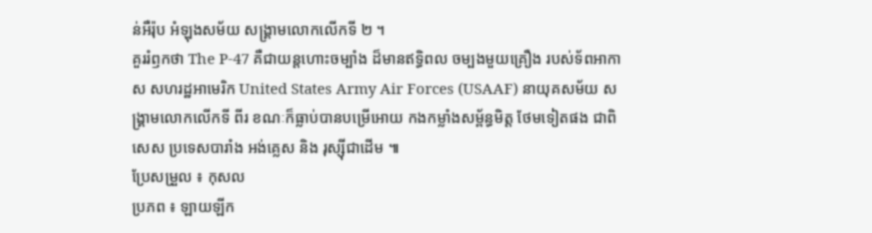ន់អឺរ៉ុប អំឡុងសម័យ សង្គ្រាមលោកលើកទី ២ ។
គួររំឭកថា The P-47 គឺជាយន្តហោះចម្បាំង ដ៏មានឥទ្ធិពល ចម្បងមួយគ្រឿង របស់ទ័ពអាកាស សហរដ្ឋអាមេរិក United States Army Air Forces (USAAF) នាយុគសម័យ សង្គ្រាមលោកលើកទី ពីរ ខណៈក៏ធ្លាប់បានបម្រើអោយ កងកម្លាំងសម្ព័ន្ធមិត្ត ថែមទៀតផង ជាពិសេស ប្រទេសបារាំង អង់គ្លេស និង រុស្ស៊ីជាដើម ៕
ប្រែសម្រួល ៖ កុសល
ប្រភព ៖ ឡាយឡីក